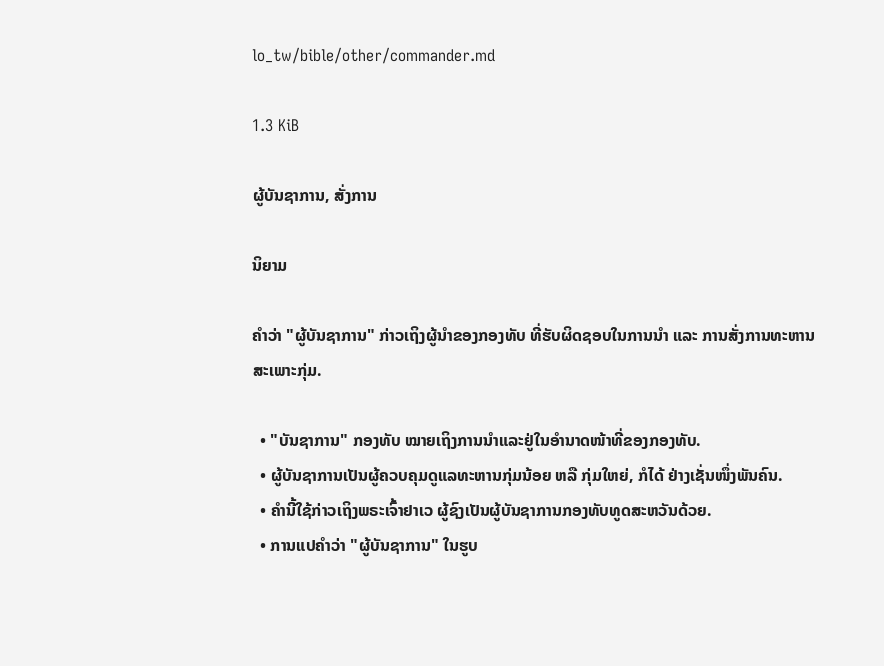lo_tw/bible/other/commander.md

1.3 KiB

ຜູ້ບັນຊາການ, ສັ່ງການ

ນິຍາມ

ຄຳວ່າ "ຜູ້ບັນຊາການ" ກ່າວເຖິງຜູ້ນຳຂອງກອງທັບ ທີ່ຮັບຜິດຊອບໃນການນຳ ແລະ ການສັ່ງການທະຫານສະເພາະກຸ່ມ.

  • "ບັນຊາການ" ກອງທັບ ໝາຍເຖິງການນຳແລະຢູ່ໃນອຳນາດໜ້າທີ່ຂອງກອງທັບ.
  • ຜູ້ບັນຊາການເປັນຜູ້ຄວບຄຸມດູແລທະຫານກຸ່ມນ້ອຍ ຫລື ກຸ່ມໃຫຍ່, ກໍໄດ້ ຢ່າງເຊັ່ນໜຶ່ງພັນຄົນ.
  • ຄຳນີ້ໃຊ້ກ່າວເຖິງພຣະເຈົ້າຢາເວ ຜູ້ຊົງເປັນຜູ້ບັນຊາການກອງທັບທູດສະຫວັນດ້ວຍ.
  • ການແປຄຳວ່າ "ຜູ້ບັນຊາການ" ໃນຮູບ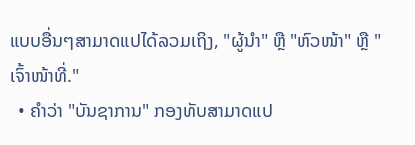ແບບອື່ນໆສາມາດແປໄດ້ລວມເຖິງ, "ຜູ້ນຳ" ຫຼື "ຫົວໜ້າ" ຫຼື "ເຈົ້າໜ້າທີ່."
  • ຄຳວ່າ "ບັນຊາການ" ກອງທັບສາມາດແປ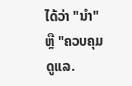ໄດ້ວ່າ "ນຳ" ຫຼື "ຄວບຄຸມດູແລ.